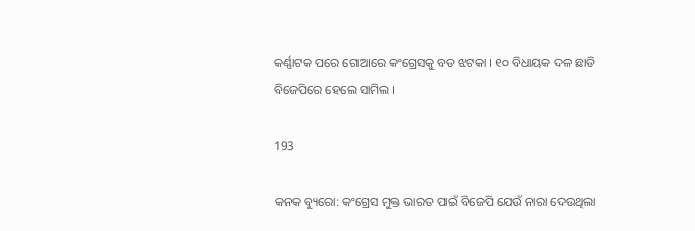କର୍ଣ୍ଣାଟକ ପରେ ଗୋଆରେ କଂଗ୍ରେସକୁ ବଡ ଝଟକା । ୧୦ ବିଧାୟକ ଦଳ ଛାଡି ବିଜେପିରେ ହେଲେ ସାମିଲ ।

193

କନକ ବ୍ୟୁରୋ: କଂଗ୍ରେସ ମୁକ୍ତ ଭାରତ ପାଇଁ ବିଜେପି ଯେଉଁ ନାରା ଦେଉଥିଲା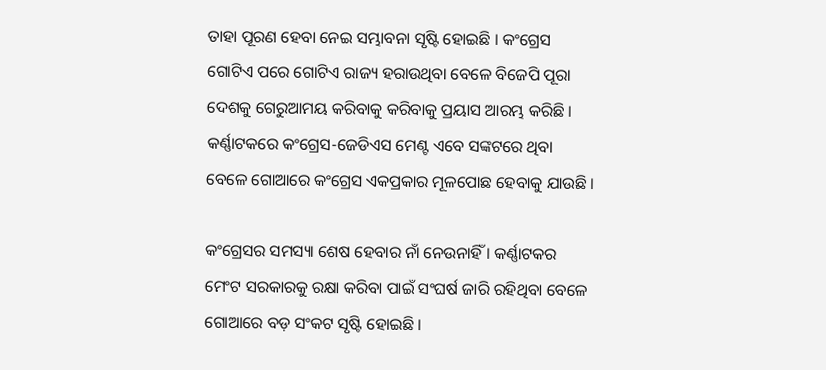ତାହା ପୂରଣ ହେବା ନେଇ ସମ୍ଭାବନା ସୃଷ୍ଟି ହୋଇଛି । କଂଗ୍ରେସ ଗୋଟିଏ ପରେ ଗୋଟିଏ ରାଜ୍ୟ ହରାଉଥିବା ବେଳେ ବିଜେପି ପୂରା ଦେଶକୁ ଗେରୁଆମୟ କରିବାକୁ କରିବାକୁ ପ୍ରୟାସ ଆରମ୍ଭ କରିଛି । କର୍ଣ୍ଣାଟକରେ କଂଗ୍ରେସ-ଜେଡିଏସ ମେଣ୍ଟ ଏବେ ସଙ୍କଟରେ ଥିବା ବେଳେ ଗୋଆରେ କଂଗ୍ରେସ ଏକପ୍ରକାର ମୂଳପୋଛ ହେବାକୁ ଯାଉଛି ।

କଂଗ୍ରେସର ସମସ୍ୟା ଶେଷ ହେବାର ନାଁ ନେଉନାହିଁ । କର୍ଣ୍ଣାଟକର ମେଂଟ ସରକାରକୁ ରକ୍ଷା କରିବା ପାଇଁ ସଂଘର୍ଷ ଜାରି ରହିଥିବା ବେଳେ ଗୋଆରେ ବଡ଼ ସଂକଟ ସୃଷ୍ଟି ହୋଇଛି ।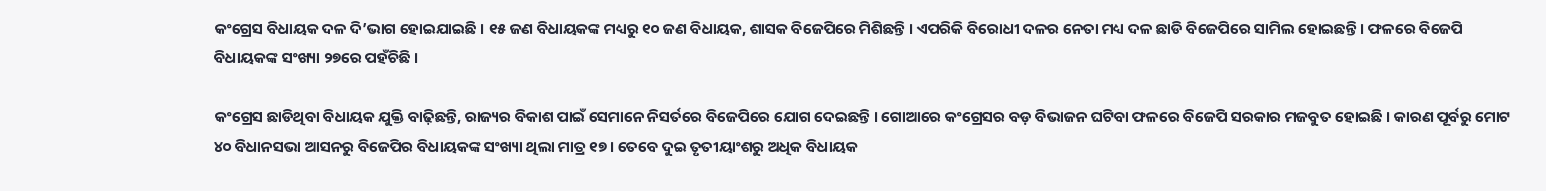କଂଗ୍ରେସ ବିଧାୟକ ଦଳ ଦି’ଭାଗ ହୋଇଯାଇଛି । ୧୫ ଜଣ ବିଧାୟକଙ୍କ ମଧ୍ୟରୁ ୧୦ ଜଣ ବିଧାୟକ, ଶାସକ ବିଜେପିରେ ମିଶିଛନ୍ତି । ଏପରିକି ବିରୋଧୀ ଦଳର ନେତା ମଧ୍ୟ ଦଳ ଛାଡି ବିଜେପିରେ ସାମିଲ ହୋଇଛନ୍ତି । ଫଳରେ ବିଜେପି ବିଧାୟକଙ୍କ ସଂଖ୍ୟା ୨୭ରେ ପହଁଚିଛି ।

କଂଗ୍ରେସ ଛାଡିଥିବା ବିଧାୟକ ଯୁକ୍ତି ବାଢ଼ିଛନ୍ତି, ରାଜ୍ୟର ବିକାଶ ପାଇଁ ସେମାନେ ନିସର୍ତରେ ବିଜେପିରେ ଯୋଗ ଦେଇଛନ୍ତି । ଗୋଆରେ କଂଗ୍ରେସର ବଡ଼ ବିଭାଜନ ଘଟିବା ଫଳରେ ବିଜେପି ସରକାର ମଜବୁତ ହୋଇଛି । କାରଣ ପୂର୍ବରୁ ମୋଟ ୪୦ ବିଧାନସଭା ଆସନରୁ ବିଜେପିର ବିଧାୟକଙ୍କ ସଂଖ୍ୟା ଥିଲା ମାତ୍ର ୧୭ । ତେବେ ଦୁଇ ତୃତୀୟାଂଶରୁ ଅଧିକ ବିଧାୟକ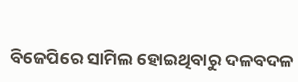ବିଜେପିରେ ସାମିଲ ହୋଇଥିବାରୁ ଦଳବଦଳ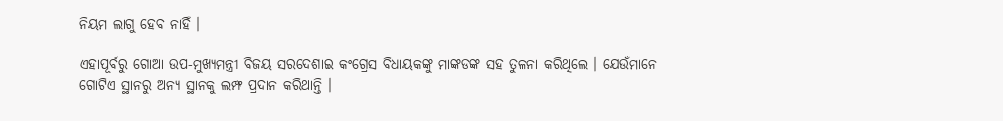ନିୟମ ଲାଗୁ ହେବ ନାହିଁ ।

ଏହାପୂର୍ବରୁ ଗୋଆ ଉପ-ମୁଖ୍ୟମନ୍ତ୍ରୀ ବିଜୟ ସରଦେଶାଇ କଂଗ୍ରେସ ବିଧାୟକଙ୍କୁ ମାଙ୍କଡଙ୍କ ସହ ତୁଳନା କରିଥିଲେ । ଯେଉଁମାନେ ଗୋଟିଏ ସ୍ଥାନରୁ ଅନ୍ୟ ସ୍ଥାନକୁ ଲମ୍ଫ ପ୍ରଦାନ କରିଥାନ୍ତି ।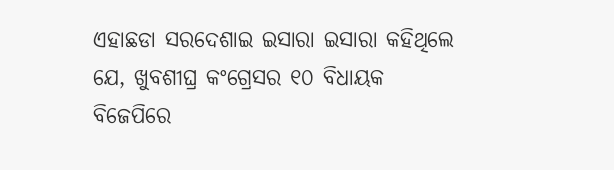ଏହାଛଡା ସରଦେଶାଇ ଇସାରା ଇସାରା କହିଥିଲେ ଯେ, ଖୁବଶୀଘ୍ର କଂଗ୍ରେସର ୧୦ ବିଧାୟକ ବିଜେପିରେ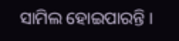ସାମିଲ ହୋଇପାରନ୍ତି ।